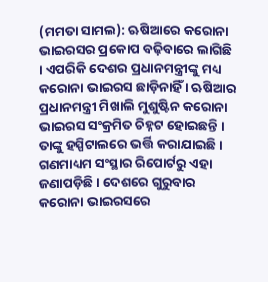(ମମତା ସାମଲ): ଋଷିଆରେ କରୋନା ଭାଇରସର ପ୍ରକୋପ ବଢ଼ିବାରେ ଲାଗିଛି । ଏପରିକି ଦେଶର ପ୍ରଧାନମନ୍ତ୍ରୀଙ୍କୁ ମଧ୍ୟ କରୋନା ଭାଇରସ ଛାଡ଼ିନାହିଁ । ଋଷିଆର ପ୍ରଧାନମନ୍ତ୍ରୀ ମିଖାଲି ମୁଶୁଷ୍ଟିନ କରୋନା ଭାଇରସ ସଂକ୍ରମିତ ଚିହ୍ନଟ ହୋଇଛନ୍ତି । ତାଙ୍କୁ ହସ୍ପିଟାଲରେ ଭର୍ତ୍ତି କରାଯାଇଛି । ଗଣମାଧ୍ୟମ ସଂସ୍ଥାର ରିପୋର୍ଟରୁ ଏହା ଜଣାପଡ଼ିଛି । ଦେଶରେ ଗୁରୁବାର କରୋନା ଭାଇରସରେ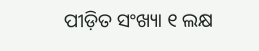ପୀଡ଼ିତ ସଂଖ୍ୟା ୧ ଲକ୍ଷ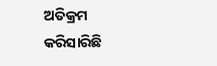ଅତିକ୍ରମ କରିସାରିଛି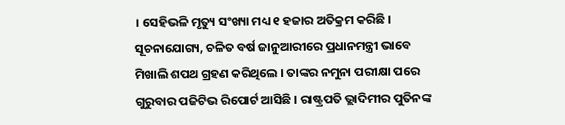। ସେହିଭଳି ମୃତ୍ୟୁ ସଂଖ୍ୟା ମଧ୍ୟ ୧ ହଜାର ଅତିକ୍ରମ କରିଛି ।
ସୂଚନାଯୋଗ୍ୟ, ଚଳିତ ବର୍ଷ ଜାନୁଆରୀରେ ପ୍ରଧାନମନ୍ତ୍ରୀ ଭାବେ ମିଖାଲି ଶପଥ ଗ୍ରହଣ କରିଥିଲେ । ତାଙ୍କର ନମୁନା ପରୀକ୍ଷା ପରେ ଗୁରୁବାର ପଜିଟିଭ ରିପୋର୍ଟ ଆସିଛି । ରାଷ୍ଟ୍ରପତି ଭ୍ଲାଦିମୀର ପୁତିନଙ୍କ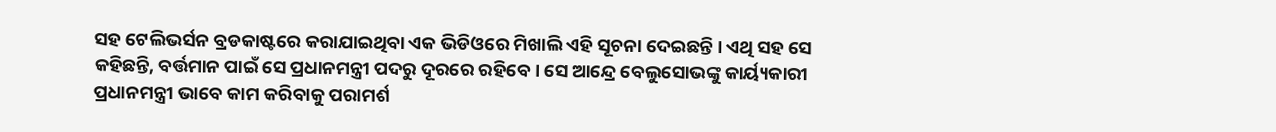ସହ ଟେଲିଭର୍ସନ ବ୍ରଡକାଷ୍ଟରେ କରାଯାଇଥିବା ଏକ ଭିଡିଓରେ ମିଖାଲି ଏହି ସୂଚନା ଦେଇଛନ୍ତି । ଏଥି ସହ ସେ କହିଛନ୍ତି, ବର୍ତ୍ତମାନ ପାଇଁ ସେ ପ୍ରଧାନମନ୍ତ୍ରୀ ପଦରୁ ଦୂରରେ ରହିବେ । ସେ ଆନ୍ଦ୍ରେ ବେଲୁସୋଭଙ୍କୁ କାର୍ୟ୍ୟକାରୀ ପ୍ରଧାନମନ୍ତ୍ରୀ ଭାବେ କାମ କରିବାକୁ ପରାମର୍ଶ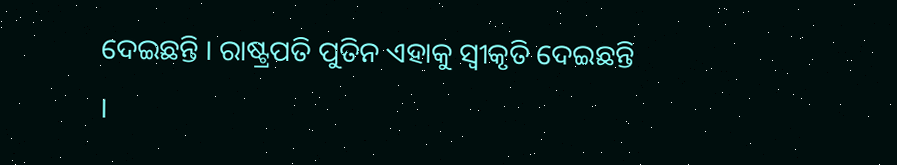ଦେଇଛନ୍ତି । ରାଷ୍ଟ୍ରପତି ପୁତିନ ଏହାକୁ ସ୍ୱୀକୃତି ଦେଇଛନ୍ତି ।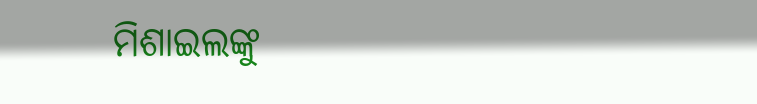ମିଶାଇଲଙ୍କୁ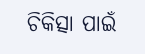ଚିକିତ୍ସା ପାଇଁ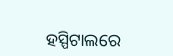ହସ୍ପିଟାଲରେ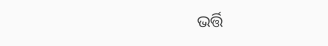ଭର୍ତ୍ତି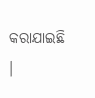କରାଯାଇଛି ।